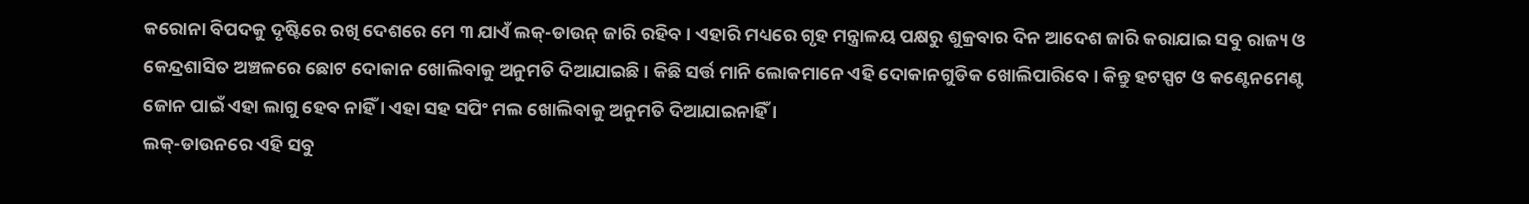କରୋନା ବିପଦକୁ ଦୃଷ୍ଟିରେ ରଖି ଦେଶରେ ମେ ୩ ଯାଏଁ ଲକ୍-ଡାଉନ୍ ଜାରି ରହିବ । ଏହାରି ମଧ୍ୟରେ ଗୃହ ମନ୍ତ୍ରାଳୟ ପକ୍ଷରୁ ଶୁକ୍ରବାର ଦିନ ଆଦେଶ ଜାରି କରାଯାଇ ସବୁ ରାଜ୍ୟ ଓ କେନ୍ଦ୍ରଶାସିତ ଅଞ୍ଚଳରେ ଛୋଟ ଦୋକାନ ଖୋଲିବାକୁ ଅନୁମତି ଦିଆଯାଇଛି । କିଛି ସର୍ତ୍ତ ମାନି ଲୋକମାନେ ଏହି ଦୋକାନଗୁଡିକ ଖୋଲିପାରିବେ । କିନ୍ତୁ ହଟସ୍ପଟ ଓ କଣ୍ଟେନମେଣ୍ଟ ଜୋନ ପାଇଁ ଏହା ଲାଗୁ ହେବ ନାହିଁ । ଏହା ସହ ସପିଂ ମଲ ଖୋଲିବାକୁ ଅନୁମତି ଦିଆଯାଇନାହିଁ ।
ଲକ୍-ଡାଉନରେ ଏହି ସବୁ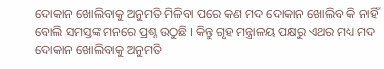ଦୋକାନ ଖୋଲିବାକୁ ଅନୁମତି ମିଳିବା ପରେ କଣ ମଦ ଦୋକାନ ଖୋଲିବ କି ନାହିଁ ବୋଲି ସମସ୍ତଙ୍କ ମନରେ ପ୍ରଶ୍ନ ଉଠୁଛି । କିନ୍ତୁ ଗୃହ ମନ୍ତ୍ରାଳୟ ପକ୍ଷରୁ ଏଥର ମଧ୍ୟ ମଦ ଦୋକାନ ଖୋଲିବାକୁ ଅନୁମତି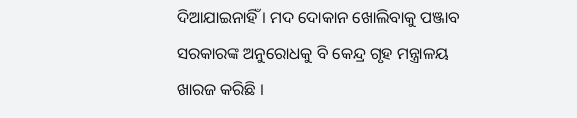ଦିଆଯାଇନାହିଁ । ମଦ ଦୋକାନ ଖୋଲିବାକୁ ପଞ୍ଜାବ ସରକାରଙ୍କ ଅନୁରୋଧକୁ ବି କେନ୍ଦ୍ର ଗୃହ ମନ୍ତ୍ରାଳୟ ଖାରଜ କରିଛି ।